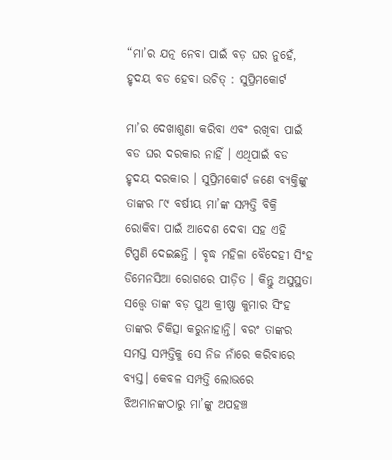“ମା’ର ଯତ୍ନ ନେବା ପାଇଁ ବଡ଼ ଘର ନୁହେଁ, ହୃଦୟ ବଡ ହେବା ଉଚିତ୍ : ସୁପ୍ରିମକୋର୍ଟ

ମା’ର ଦେଖାଶୁଣା କରିବା ଏବଂ ରଖିବା ପାଇଁ ବଡ ଘର ଦରକାର ନାହିଁ । ଏଥିପାଇଁ ବଡ ହୃଦୟ ଦରକାର । ସୁପ୍ରିମକୋର୍ଟ ଜଣେ ବ୍ୟକ୍ତିଙ୍କୁ ତାଙ୍କର ୮୯ ବର୍ଷୀୟ ମା’ଙ୍କ ସମ୍ପତ୍ତି ବିକ୍ରି ରୋକିବା ପାଇଁ ଆଦେଶ ଦେବା ସହ ଏହି ଟିପ୍ପଣି ଦେଇଛନ୍ତି । ବୃଦ୍ଧ ମହିଳା ବୈଦେହୀ ସିଂହ ଡିମେନସିଆ ରୋଗରେ ପୀଡ଼ିତ । କିନ୍ତୁ ଅସୁସ୍ଥତା ସତ୍ତ୍ବେ ତାଙ୍କ ବଡ଼ ପୁଅ କ୍ରୀଷ୍ଣା କୁମାର ସିଂହ ତାଙ୍କର ଚିକିତ୍ସା କରୁନାହାନ୍ତି। ବରଂ ତାଙ୍କର ସମସ୍ତ ସମ୍ପତ୍ତିକୁ ସେ ନିଜ ନାଁରେ କରିବାରେ ବ୍ୟସ୍ତ। କେବଳ ସମ୍ପତ୍ତି ଲୋଭରେ ଝିଅମାନଙ୍କଠାରୁ ମା’ଙ୍କୁ ଅପହଞ୍ଚ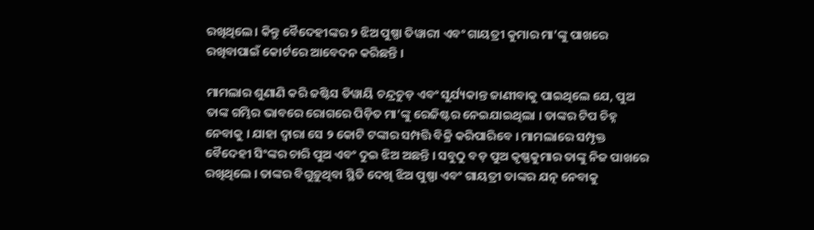ରଖିଥିଲେ। କିନ୍ତୁ ବୈଦେହୀଙ୍କର ୨ ଝିଅ ପୁଷ୍ପା ତିୱାରୀ ଏବଂ ଗାୟତ୍ରୀ କୁମାର ମା’ଙ୍କୁ ପାଖରେ ରଖିବାପାଇଁ କୋର୍ଟରେ ଆବେଦନ କରିଛନ୍ତି ।

ମାମଲାର ଶୁଣାଣି କରି ଜଷ୍ଟିସ ଡିୱାୟି ଚନ୍ଦ୍ରଚୁଡ଼ ଏବଂ ସୁର୍ଯ୍ୟକାନ୍ତ ଜାଣୀବାକୁ ପାଇଥିଲେ ଯେ, ପୁଅ ତାଙ୍କ ଗମ୍ଭିର ଭାବରେ ରୋଗରେ ପିଡ଼ିତ ମା’ଙ୍କୁ ରେଜିଷ୍ଟର ନେଇଯାଇଥିଲା । ତାଙ୍କର ଟିପ ଚିହ୍ନ ନେବାକୁ । ଯାହା ଦ୍ୱାରା ସେ ୨ କୋଟି ଟଙ୍କାର ସମ୍ପତ୍ତି ବିକ୍ରି କରିପାରିବେ । ମାମଲାରେ ସମ୍ପୃକ୍ତ ବୈଦେହୀ ସିଂଙ୍କର ଚାରି ପୁଅ ଏବଂ ଦୁଇ ଝିଅ ଅଛନ୍ତି । ସବୁଠୁ ବଡ଼ ପୁଅ କୃଷ୍ଣକୁମାର ତାଙ୍କୁ ନିଜ ପାଖରେ ରଖିଥିଲେ । ତାଙ୍କର ବିଗୁଡ଼ୁଥିବା ସ୍ଥିତି ଦେଖି ଝିଅ ପୁଷ୍ପା ଏବଂ ଗାୟତ୍ରୀ ତାଙ୍କର ଯତ୍ନ ନେବାକୁ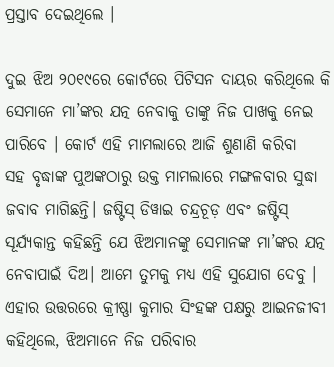ପ୍ରସ୍ତାବ ଦେଇଥିଲେ ।

ଦୁଇ ଝିଅ ୨୦୧୯ରେ କୋର୍ଟରେ ପିଟିସନ ଦାୟର କରିଥିଲେ କି ସେମାନେ ମା’ଙ୍କର ଯତ୍ନ ନେବାକୁ ତାଙ୍କୁ ନିଜ ପାଖକୁ ନେଇ ପାରିବେ । କୋର୍ଟ ଏହି ମାମଲାରେ ଆଜି ଶୁଣାଣି କରିବା ସହ ‌ବୃଦ୍ଧାଙ୍କ ପୁଅଙ୍କଠାରୁ ଉକ୍ତ ମାମଲାରେ ମଙ୍ଗଳବାର ସୁଦ୍ଧା ଜବାବ ମାଗିଛନ୍ତି। ଜଷ୍ଟିସ୍‌ ଡିୱାଇ ଚନ୍ଦ୍ରଚୂଡ଼ ଏବଂ ଜଷ୍ଟିସ୍‌ ସୂର୍ଯ୍ୟକାନ୍ତ କହିଛନ୍ତି ଯେ ଝିଅମାନଙ୍କୁ ସେମାନଙ୍କ ମା’ଙ୍କର ଯତ୍ନ ନେବାପାଇଁ ଦିଅ। ଆମେ ତୁମକୁ ମଧ୍ୟ ଏହି ସୁଯୋଗ ‌ଦେବୁ । ଏହାର ଉତ୍ତରରେ କ୍ରୀଷ୍ଣା କୁମାର ସିଂହଙ୍କ ପକ୍ଷରୁ ଆଇନଜୀବୀ କହିଥିଲେ, ଝିଅମାନେ ନିଜ ପରିବାର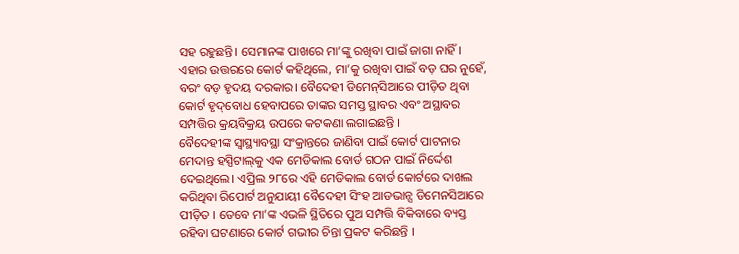ସହ ରହୁଛନ୍ତି। ସେମାନଙ୍କ ପାଖରେ ମା’ଙ୍କୁ ରଖିବା ପାଇଁ ଜାଗା ନାହିଁ। ଏହାର ଉତ୍ତରରେ କୋର୍ଟ କହିଥିଲେ, ମା’କୁ ରଖିବା ପାଇଁ ବଡ଼ ଘର ନୁହେଁ, ବରଂ ବଡ଼ ହୃଦୟ ଦରକାର। ବୈଦେହୀ ଡିମେନ୍‌ସିଆରେ ପୀଡ଼ିତ ଥିବା କୋର୍ଟ‌ ହୃଦ୍‌ବୋଧ ହେବାପରେ ତାଙ୍କର ସମସ୍ତ ସ୍ଥାବର ଏବଂ ଅସ୍ଥାବର ସମ୍ପତ୍ତିର କ୍ରୟବିକ୍ରୟ ଉପରେ କଟକଣା ଲଗାଇଛନ୍ତି ।
ବୈଦେହୀଙ୍କ ସ୍ବାସ୍ଥ୍ୟାବସ୍ଥା ସଂକ୍ରାନ୍ତରେ ଜାଣିବା ପାଇଁ କୋର୍ଟ ପାଟନାର ମେଦାନ୍ତ ହସ୍ପିଟାଲ୍‌କୁ ଏକ ମେଡିକାଲ ବୋର୍ଡ ଗଠନ ପାଇଁ ନିର୍ଦ୍ଦେଶ ଦେଇଥିଲେ। ଏପ୍ରିଲ ୨୮ରେ ଏହି ମେଡିକାଲ ବୋର୍ଡ କୋର୍ଟରେ ଦାଖଲ କରିଥିବା ରିପୋର୍ଟ ଅନୁଯା‌ୟୀ ବୈଦେହୀ ସିଂହ ଆଡଭାନ୍ସ ଡିମେନସିଆରେ ପୀଡ଼ିତ । ତେବେ ମା’ଙ୍କ ଏଭଳି ସ୍ଥିତିରେ ପୁଅ ସମ୍ପତ୍ତି ବିକିବାରେ ବ୍ୟସ୍ତ ରହିବା ଘଟଣାରେ କୋର୍ଟ ଗଭୀର ଚିନ୍ତା ପ୍ରକଟ କରିଛନ୍ତି ।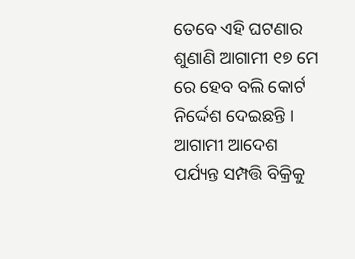ତେବେ ଏହି ଘଟଣାର ଶୁଣାଣି ଆଗାମୀ ୧୭ ମେ ରେ ହେବ ବଲି କୋର୍ଟ ନିର୍ଦ୍ଦେଶ ଦେଇଛନ୍ତି । ଆଗାମୀ ଆଦେଶ ପର୍ଯ୍ୟନ୍ତ ସମ୍ପତ୍ତି ବିକ୍ରିକୁ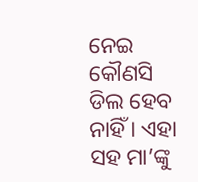ନେଇ କୌଣସି ଡିଲ ହେବ ନାହିଁ । ଏହା ସହ ମା’ଙ୍କୁ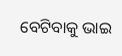ବେଟିବାକୁ ଭାଇ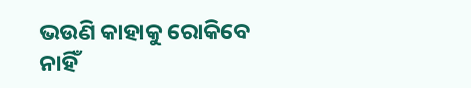ଭଉଣି କାହାକୁ ରୋକିବେ ନାହିଁ